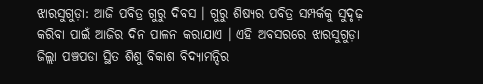ଝାରସୁଗୁଡ଼ା: ଆଜି ପବିତ୍ର ଗୁରୁ ଦିବସ । ଗୁରୁ ଶିଷ୍ୟର ପବିତ୍ର ସମ୍ପର୍କକୁ ସୁଦୃଢ଼ କରିବା ପାଇଁ ଆଜିର ଦିନ ପାଳନ କରାଯାଏ । ଏହି ଅବସରରେ ଝାରସୁଗୁଡ଼ା ଜିଲ୍ଲା ପଞ୍ଚପଡା ସ୍ଥିତ ଶିଶୁ ବିକାଶ ବିଦ୍ୟାମନ୍ଦିର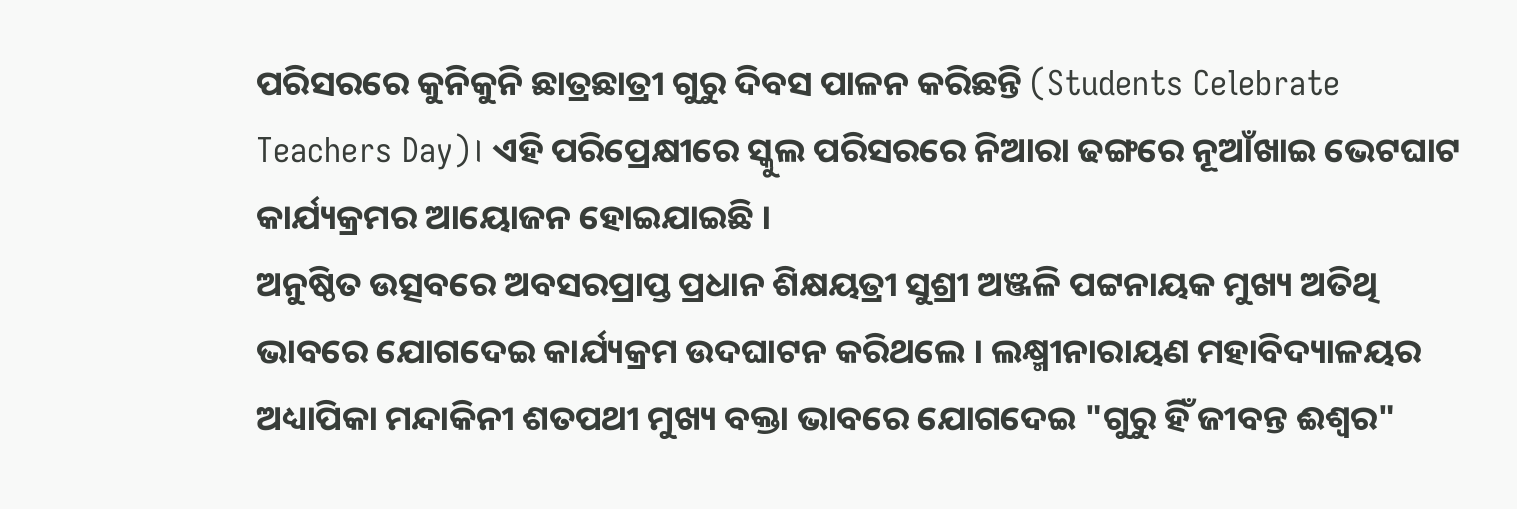ପରିସରରେ କୁନିକୁନି ଛାତ୍ରଛାତ୍ରୀ ଗୁରୁ ଦିବସ ପାଳନ କରିଛନ୍ତି (Students Celebrate Teachers Day)। ଏହି ପରିପ୍ରେକ୍ଷୀରେ ସ୍କୁଲ ପରିସରରେ ନିଆରା ଢଙ୍ଗରେ ନୂଆଁଖାଇ ଭେଟଘାଟ କାର୍ଯ୍ୟକ୍ରମର ଆୟୋଜନ ହୋଇଯାଇଛି ।
ଅନୁଷ୍ଠିତ ଉତ୍ସବରେ ଅବସରପ୍ରାପ୍ତ ପ୍ରଧାନ ଶିକ୍ଷୟତ୍ରୀ ସୁଶ୍ରୀ ଅଞ୍ଜଳି ପଟ୍ଟନାୟକ ମୁଖ୍ୟ ଅତିଥି ଭାବରେ ଯୋଗଦେଇ କାର୍ଯ୍ୟକ୍ରମ ଉଦଘାଟନ କରିଥଲେ । ଲକ୍ଷ୍ମୀନାରାୟଣ ମହାବିଦ୍ୟାଳୟର ଅଧ୍ୟାପିକା ମନ୍ଦାକିନୀ ଶତପଥୀ ମୁଖ୍ୟ ବକ୍ତା ଭାବରେ ଯୋଗଦେଇ "ଗୁରୁ ହିଁ ଜୀବନ୍ତ ଈଶ୍ୱର"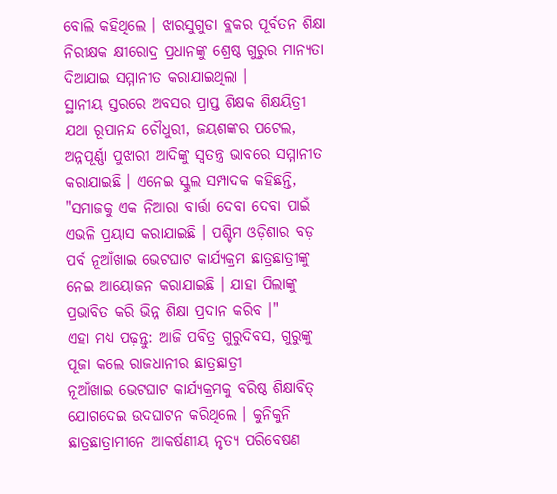ବୋଲି କହିଥିଲେ । ଝାରସୁଗୁଡା ବ୍ଲକର ପୂର୍ବତନ ଶିକ୍ଷା ନିରୀକ୍ଷକ କ୍ଷୀରୋଦ୍ର ପ୍ରଧାନଙ୍କୁ ଶ୍ରେଷ୍ଠ ଗୁରୁର ମାନ୍ୟତା ଦିଆଯାଇ ସମ୍ମାନୀତ କରାଯାଇଥିଲା ।
ସ୍ଥାନୀୟ ସ୍ତରରେ ଅବସର ପ୍ରାପ୍ତ ଶିକ୍ଷକ ଶିକ୍ଷୟିତ୍ରୀ ଯଥା ରୂପାନନ୍ଦ ଚୌଧୁରୀ, ଜୟଶଙ୍କର ପଟେଲ, ଅନ୍ନପୂର୍ଣ୍ଣା ପୁଝାରୀ ଆଦିଙ୍କୁ ସ୍ଵତନ୍ତ୍ର ଭାବରେ ସମ୍ମାନୀତ କରାଯାଇଛି । ଏନେଇ ସ୍କୁଲ ସମ୍ପାଦକ କହିଛନ୍ତି, "ସମାଜକୁ ଏକ ନିଆରା ବାର୍ତ୍ତା ଦେବା ଦେବା ପାଇଁ ଏଭଳି ପ୍ରୟାସ କରାଯାଇଛି । ପଶ୍ଚିମ ଓଡ଼ିଶାର ବଡ଼ ପର୍ବ ନୂଆଁଖାଇ ଭେଟଘାଟ କାର୍ଯ୍ୟକ୍ରମ ଛାତ୍ରଛାତ୍ରୀଙ୍କୁ ନେଇ ଆୟୋଜନ କରାଯାଇଛି । ଯାହା ପିଲାଙ୍କୁ ପ୍ରଭାବିତ କରି ଭିନ୍ନ ଶିକ୍ଷା ପ୍ରଦାନ କରିବ ।"
ଏହା ମଧ୍ୟ ପଢ଼ନ୍ତୁ: ଆଜି ପବିତ୍ର ଗୁରୁଦିବସ, ଗୁରୁଙ୍କୁ ପୂଜା କଲେ ରାଜଧାନୀର ଛାତ୍ରଛାତ୍ରୀ
ନୂଆଁଖାଇ ଭେଟଘାଟ କାର୍ଯ୍ୟକ୍ରମକୁ ବରିଷ୍ଠ ଶିକ୍ଷାବିତ୍ ଯୋଗଦେଇ ଉଦଘାଟନ କରିଥିଲେ । କୁନିକୁନି ଛାତ୍ରଛାତ୍ରାମୀନେ ଆକର୍ଷଣୀୟ ନୃତ୍ୟ ପରିବେଷଣ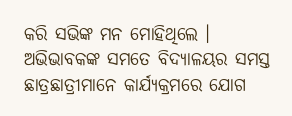କରି ସଭିଙ୍କ ମନ ମୋହିଥିଲେ । ଅଭିଭାବକଙ୍କ ସମତେ ବିଦ୍ୟାଳୟର ସମସ୍ତ ଛାତ୍ରଛାତ୍ରୀମାନେ କାର୍ଯ୍ୟକ୍ରମରେ ଯୋଗ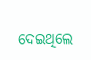ଦେଇଥିଲେ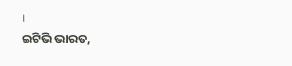।
ଇଟିଭି ଭାରତ,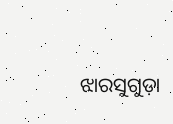ଝାରସୁଗୁଡ଼ା